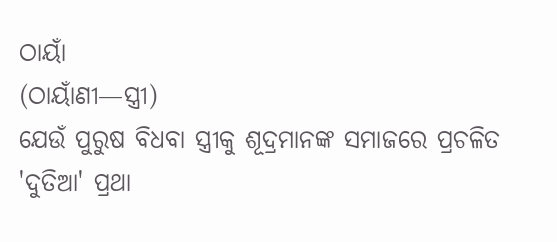ଠାୟାଁ
(ଠାୟାଁଣୀ—ସ୍ତ୍ରୀ)
ଯେଉଁ ପୁରୁଷ ବିଧବା ସ୍ତ୍ରୀକୁ ଶୂଦ୍ରମାନଙ୍କ ସମାଜରେ ପ୍ରଚଳିତ 'ଦୁତିଆ' ପ୍ରଥା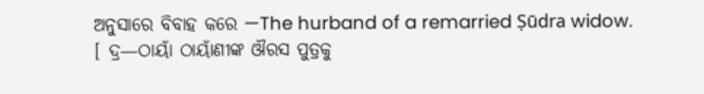ଅନୁସାରେ ବିବାହ କରେ —The hurband of a remarried Ṣūdra widow.
[ ଦ୍ର—ଠାୟାଁ ଠାୟାଁଣୀଙ୍କ ଔରସ ପୁତ୍ରକୁ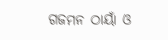ଗଜମନ ଠାୟାଁ ଓ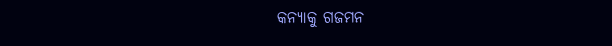କନ୍ୟାକୁ ଗଜମନ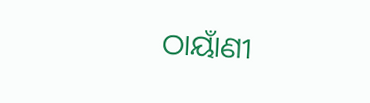ଠାୟାଁଣୀ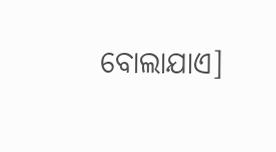ବୋଲାଯାଏ]